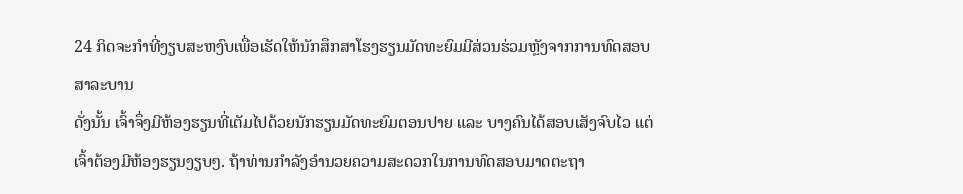24 ກິດຈະກໍາທີ່ງຽບສະຫງົບເພື່ອເຮັດໃຫ້ນັກສຶກສາໂຮງຮຽນມັດທະຍົມມີສ່ວນຮ່ວມຫຼັງຈາກການທົດສອບ
ສາລະບານ
ດັ່ງນັ້ນ ເຈົ້າຈຶ່ງມີຫ້ອງຮຽນທີ່ເຕັມໄປດ້ວຍນັກຮຽນມັດທະຍົມຕອນປາຍ ແລະ ບາງຄົນໄດ້ສອບເສັງຈົບໄວ ແຕ່ເຈົ້າຕ້ອງມີຫ້ອງຮຽນງຽບໆ. ຖ້າທ່ານກໍາລັງອໍານວຍຄວາມສະດວກໃນການທົດສອບມາດຕະຖາ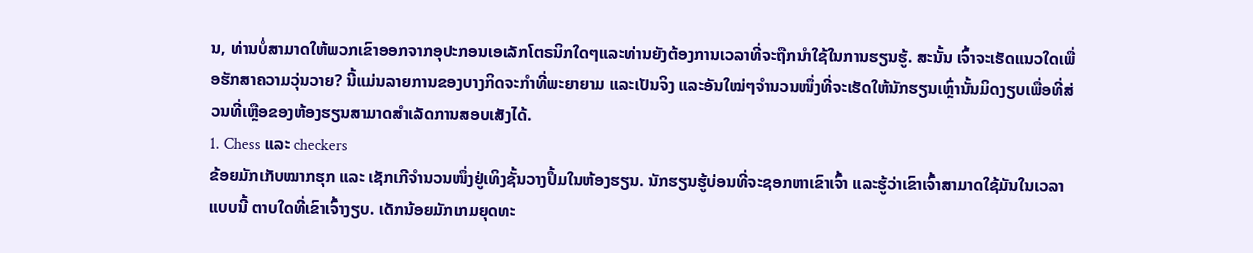ນ, ທ່ານບໍ່ສາມາດໃຫ້ພວກເຂົາອອກຈາກອຸປະກອນເອເລັກໂຕຣນິກໃດໆແລະທ່ານຍັງຕ້ອງການເວລາທີ່ຈະຖືກນໍາໃຊ້ໃນການຮຽນຮູ້. ສະນັ້ນ ເຈົ້າຈະເຮັດແນວໃດເພື່ອຮັກສາຄວາມວຸ່ນວາຍ? ນີ້ແມ່ນລາຍການຂອງບາງກິດຈະກຳທີ່ພະຍາຍາມ ແລະເປັນຈິງ ແລະອັນໃໝ່ໆຈຳນວນໜຶ່ງທີ່ຈະເຮັດໃຫ້ນັກຮຽນເຫຼົ່ານັ້ນມິດງຽບເພື່ອທີ່ສ່ວນທີ່ເຫຼືອຂອງຫ້ອງຮຽນສາມາດສຳເລັດການສອບເສັງໄດ້.
1. Chess ແລະ checkers
ຂ້ອຍມັກເກັບໝາກຮຸກ ແລະ ເຊັກເກີຈຳນວນໜຶ່ງຢູ່ເທິງຊັ້ນວາງປຶ້ມໃນຫ້ອງຮຽນ. ນັກຮຽນຮູ້ບ່ອນທີ່ຈະຊອກຫາເຂົາເຈົ້າ ແລະຮູ້ວ່າເຂົາເຈົ້າສາມາດໃຊ້ມັນໃນເວລາແບບນີ້ ຕາບໃດທີ່ເຂົາເຈົ້າງຽບ. ເດັກນ້ອຍມັກເກມຍຸດທະ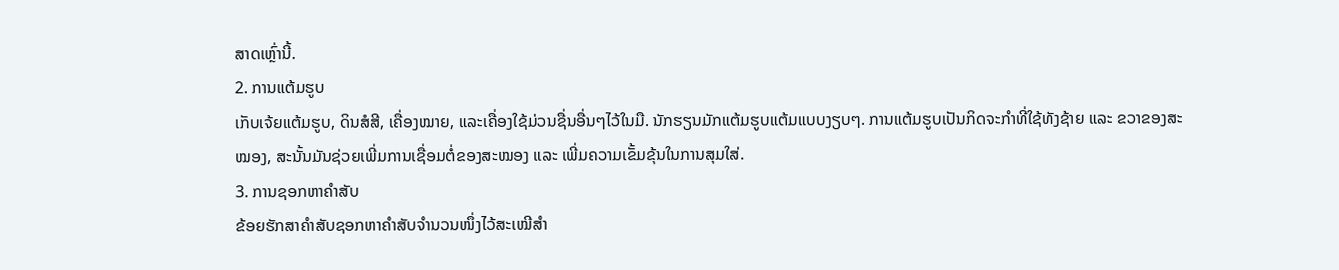ສາດເຫຼົ່ານີ້.
2. ການແຕ້ມຮູບ
ເກັບເຈ້ຍແຕ້ມຮູບ, ດິນສໍສີ, ເຄື່ອງໝາຍ, ແລະເຄື່ອງໃຊ້ມ່ວນຊື່ນອື່ນໆໄວ້ໃນມື. ນັກຮຽນມັກແຕ້ມຮູບແຕ້ມແບບງຽບໆ. ການແຕ້ມຮູບເປັນກິດຈະກຳທີ່ໃຊ້ທັງຊ້າຍ ແລະ ຂວາຂອງສະໝອງ, ສະນັ້ນມັນຊ່ວຍເພີ່ມການເຊື່ອມຕໍ່ຂອງສະໝອງ ແລະ ເພີ່ມຄວາມເຂັ້ມຂຸ້ນໃນການສຸມໃສ່.
3. ການຊອກຫາຄຳສັບ
ຂ້ອຍຮັກສາຄຳສັບຊອກຫາຄຳສັບຈຳນວນໜຶ່ງໄວ້ສະເໝີສຳ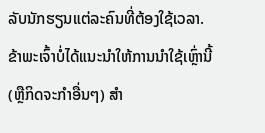ລັບນັກຮຽນແຕ່ລະຄົນທີ່ຕ້ອງໃຊ້ເວລາ. ຂ້າພະເຈົ້າບໍ່ໄດ້ແນະນໍາໃຫ້ການນໍາໃຊ້ເຫຼົ່ານີ້ (ຫຼືກິດຈະກໍາອື່ນໆ) ສໍາ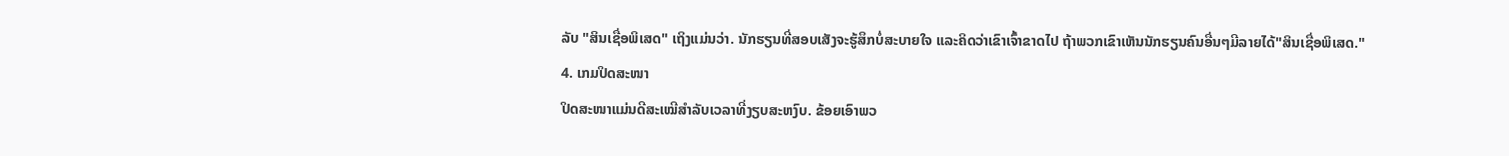ລັບ "ສິນເຊື່ອພິເສດ" ເຖິງແມ່ນວ່າ. ນັກຮຽນທີ່ສອບເສັງຈະຮູ້ສຶກບໍ່ສະບາຍໃຈ ແລະຄິດວ່າເຂົາເຈົ້າຂາດໄປ ຖ້າພວກເຂົາເຫັນນັກຮຽນຄົນອື່ນໆມີລາຍໄດ້"ສິນເຊື່ອພິເສດ."
4. ເກມປິດສະໜາ
ປິດສະໜາແມ່ນດີສະເໝີສຳລັບເວລາທີ່ງຽບສະຫງົບ. ຂ້ອຍເອົາພວ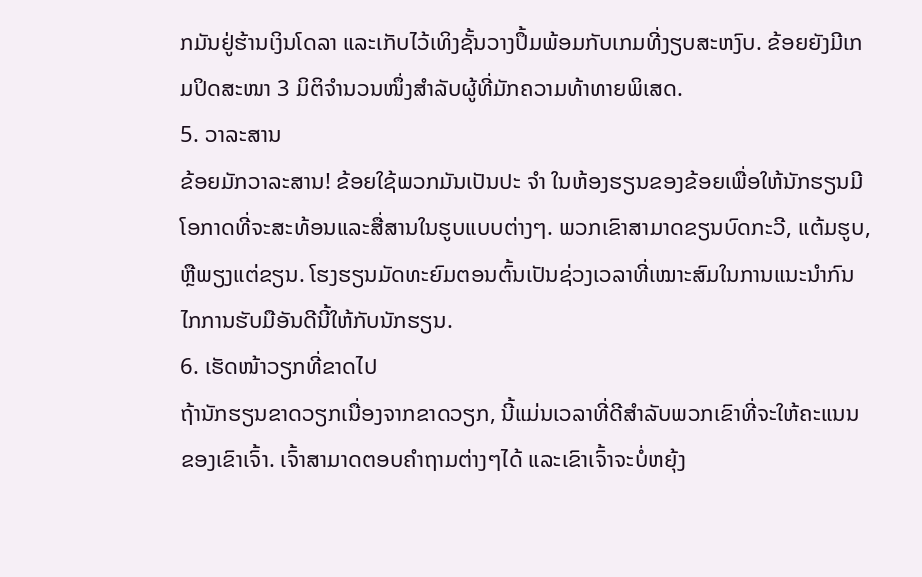ກມັນຢູ່ຮ້ານເງິນໂດລາ ແລະເກັບໄວ້ເທິງຊັ້ນວາງປຶ້ມພ້ອມກັບເກມທີ່ງຽບສະຫງົບ. ຂ້ອຍຍັງມີເກມປິດສະໜາ 3 ມິຕິຈຳນວນໜຶ່ງສຳລັບຜູ້ທີ່ມັກຄວາມທ້າທາຍພິເສດ.
5. ວາລະສານ
ຂ້ອຍມັກວາລະສານ! ຂ້ອຍໃຊ້ພວກມັນເປັນປະ ຈຳ ໃນຫ້ອງຮຽນຂອງຂ້ອຍເພື່ອໃຫ້ນັກຮຽນມີໂອກາດທີ່ຈະສະທ້ອນແລະສື່ສານໃນຮູບແບບຕ່າງໆ. ພວກເຂົາສາມາດຂຽນບົດກະວີ, ແຕ້ມຮູບ, ຫຼືພຽງແຕ່ຂຽນ. ໂຮງຮຽນມັດທະຍົມຕອນຕົ້ນເປັນຊ່ວງເວລາທີ່ເໝາະສົມໃນການແນະນຳກົນໄກການຮັບມືອັນດີນີ້ໃຫ້ກັບນັກຮຽນ.
6. ເຮັດໜ້າວຽກທີ່ຂາດໄປ
ຖ້ານັກຮຽນຂາດວຽກເນື່ອງຈາກຂາດວຽກ, ນີ້ແມ່ນເວລາທີ່ດີສໍາລັບພວກເຂົາທີ່ຈະໃຫ້ຄະແນນຂອງເຂົາເຈົ້າ. ເຈົ້າສາມາດຕອບຄຳຖາມຕ່າງໆໄດ້ ແລະເຂົາເຈົ້າຈະບໍ່ຫຍຸ້ງ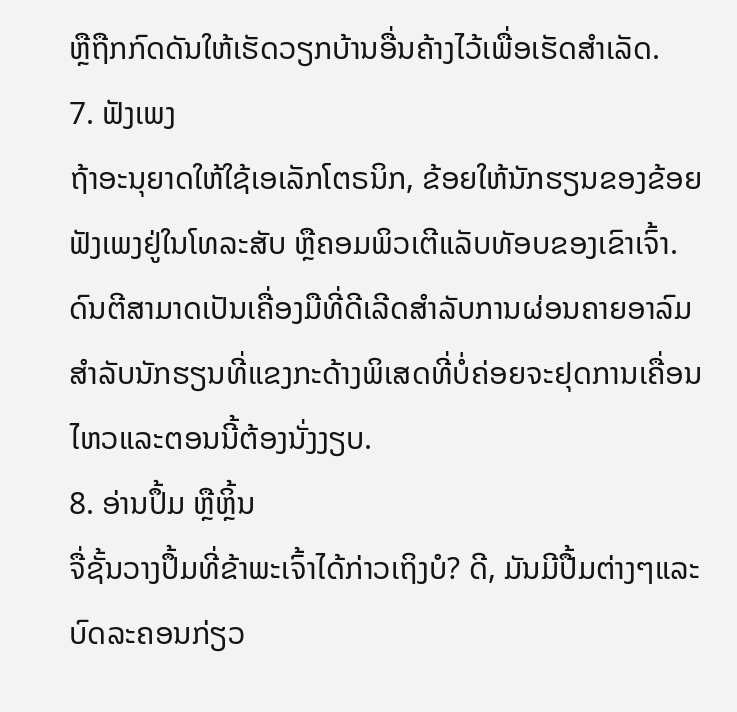ຫຼືຖືກກົດດັນໃຫ້ເຮັດວຽກບ້ານອື່ນຄ້າງໄວ້ເພື່ອເຮັດສຳເລັດ.
7. ຟັງເພງ
ຖ້າອະນຸຍາດໃຫ້ໃຊ້ເອເລັກໂຕຣນິກ, ຂ້ອຍໃຫ້ນັກຮຽນຂອງຂ້ອຍຟັງເພງຢູ່ໃນໂທລະສັບ ຫຼືຄອມພິວເຕີແລັບທັອບຂອງເຂົາເຈົ້າ. ດົນຕີສາມາດເປັນເຄື່ອງມືທີ່ດີເລີດສໍາລັບການຜ່ອນຄາຍອາລົມສໍາລັບນັກຮຽນທີ່ແຂງກະດ້າງພິເສດທີ່ບໍ່ຄ່ອຍຈະຢຸດການເຄື່ອນໄຫວແລະຕອນນີ້ຕ້ອງນັ່ງງຽບ.
8. ອ່ານປຶ້ມ ຫຼືຫຼິ້ນ
ຈື່ຊັ້ນວາງປຶ້ມທີ່ຂ້າພະເຈົ້າໄດ້ກ່າວເຖິງບໍ? ດີ, ມັນມີປື້ມຕ່າງໆແລະບົດລະຄອນກ່ຽວ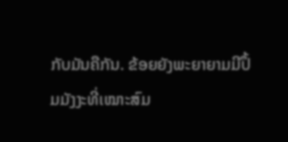ກັບມັນຄືກັນ. ຂ້ອຍຍັງພະຍາຍາມມີປຶ້ມມັງງະທີ່ເໝາະສົມ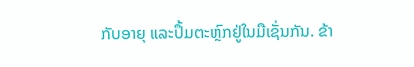ກັບອາຍຸ ແລະປຶ້ມຕະຫຼົກຢູ່ໃນມືເຊັ່ນກັນ. ຂ້າ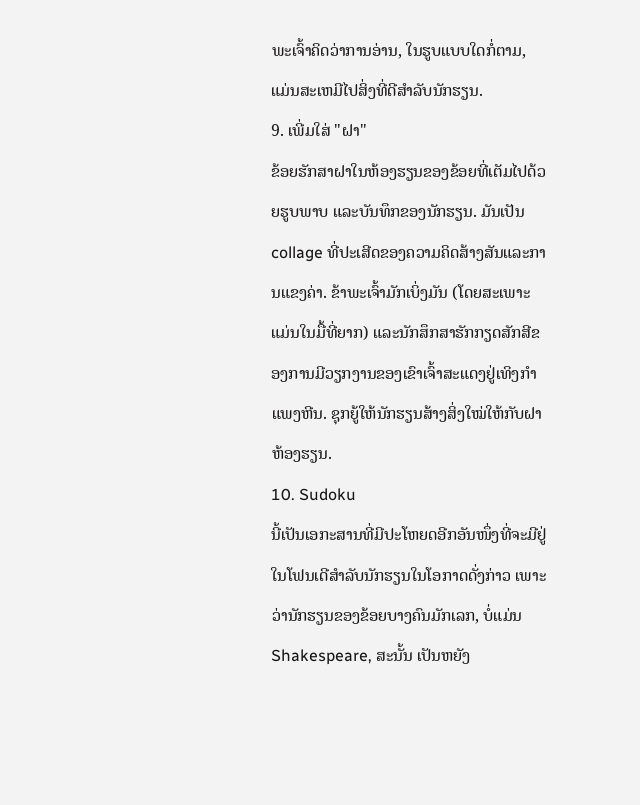ພະເຈົ້າຄິດວ່າການອ່ານ, ໃນຮູບແບບໃດກໍ່ຕາມ, ແມ່ນສະເຫມີໄປສິ່ງທີ່ດີສຳລັບນັກຮຽນ.
9. ເພີ່ມໃສ່ "ຝາ"
ຂ້ອຍຮັກສາຝາໃນຫ້ອງຮຽນຂອງຂ້ອຍທີ່ເຕັມໄປດ້ວຍຮູບພາບ ແລະບັນທຶກຂອງນັກຮຽນ. ມັນເປັນ collage ທີ່ປະເສີດຂອງຄວາມຄິດສ້າງສັນແລະການແຂງຄ່າ. ຂ້າພະເຈົ້າມັກເບິ່ງມັນ (ໂດຍສະເພາະແມ່ນໃນມື້ທີ່ຍາກ) ແລະນັກສຶກສາຮັກກຽດສັກສີຂອງການມີວຽກງານຂອງເຂົາເຈົ້າສະແດງຢູ່ເທິງກໍາແພງຫີນ. ຊຸກຍູ້ໃຫ້ນັກຮຽນສ້າງສິ່ງໃໝ່ໃຫ້ກັບຝາຫ້ອງຮຽນ.
10. Sudoku
ນີ້ເປັນເອກະສານທີ່ມີປະໂຫຍດອີກອັນໜຶ່ງທີ່ຈະມີຢູ່ໃນໂຟນເດີສຳລັບນັກຮຽນໃນໂອກາດດັ່ງກ່າວ ເພາະວ່ານັກຮຽນຂອງຂ້ອຍບາງຄົນມັກເລກ, ບໍ່ແມ່ນ Shakespeare, ສະນັ້ນ ເປັນຫຍັງ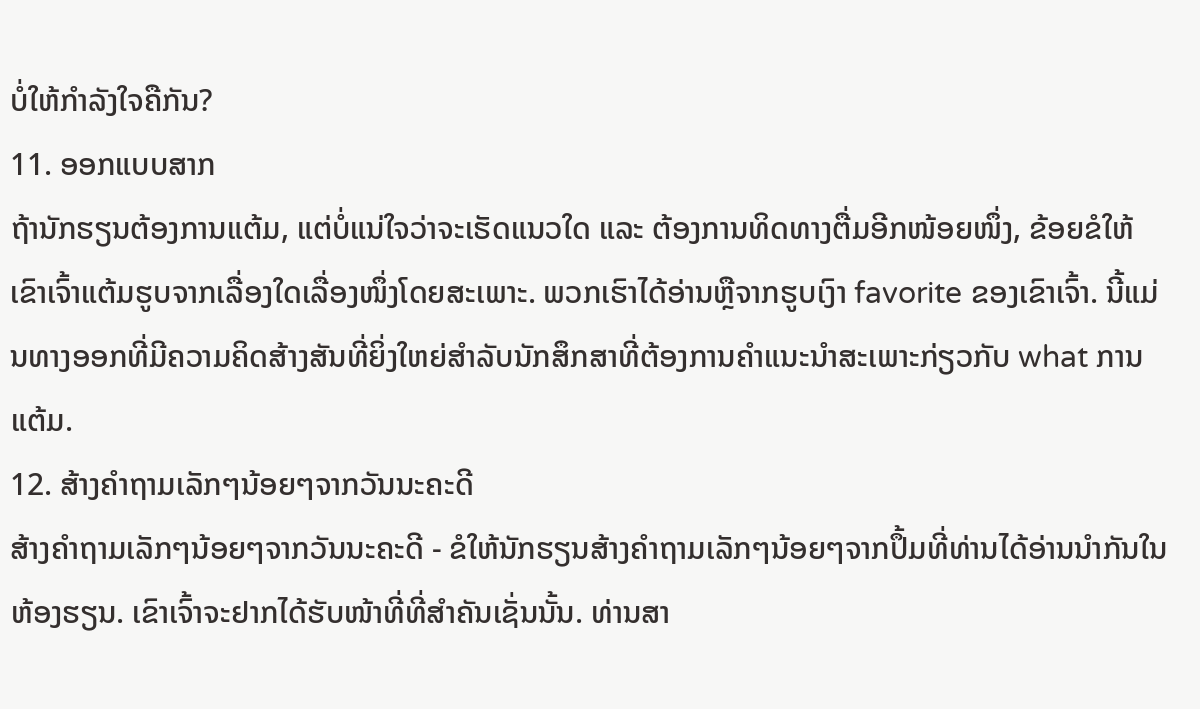ບໍ່ໃຫ້ກຳລັງໃຈຄືກັນ?
11. ອອກແບບສາກ
ຖ້ານັກຮຽນຕ້ອງການແຕ້ມ, ແຕ່ບໍ່ແນ່ໃຈວ່າຈະເຮັດແນວໃດ ແລະ ຕ້ອງການທິດທາງຕື່ມອີກໜ້ອຍໜຶ່ງ, ຂ້ອຍຂໍໃຫ້ເຂົາເຈົ້າແຕ້ມຮູບຈາກເລື່ອງໃດເລື່ອງໜຶ່ງໂດຍສະເພາະ. ພວກເຮົາໄດ້ອ່ານຫຼືຈາກຮູບເງົາ favorite ຂອງເຂົາເຈົ້າ. ນີ້ແມ່ນທາງອອກທີ່ມີຄວາມຄິດສ້າງສັນທີ່ຍິ່ງໃຫຍ່ສໍາລັບນັກສຶກສາທີ່ຕ້ອງການຄໍາແນະນໍາສະເພາະກ່ຽວກັບ what ການແຕ້ມ.
12. ສ້າງຄຳຖາມເລັກໆນ້ອຍໆຈາກວັນນະຄະດີ
ສ້າງຄຳຖາມເລັກໆນ້ອຍໆຈາກວັນນະຄະດີ - ຂໍໃຫ້ນັກຮຽນສ້າງຄຳຖາມເລັກໆນ້ອຍໆຈາກປຶ້ມທີ່ທ່ານໄດ້ອ່ານນຳກັນໃນຫ້ອງຮຽນ. ເຂົາເຈົ້າຈະຢາກໄດ້ຮັບໜ້າທີ່ທີ່ສຳຄັນເຊັ່ນນັ້ນ. ທ່ານສາ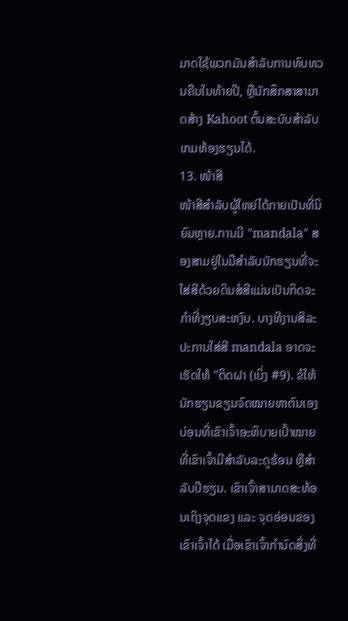ມາດໃຊ້ພວກມັນສໍາລັບການທົບທວນຄືນໃນທ້າຍປີ, ຫຼືນັກສຶກສາສາມາດສ້າງ Kahoot ຕົ້ນສະບັບສໍາລັບເກມຫ້ອງຮຽນໄດ້.
13. ໜ້າສີ
ໜ້າສີສຳລັບຜູ້ໃຫຍ່ໄດ້ກາຍເປັນທີ່ນິຍົມຫຼາຍ.ການມີ "mandala" ສອງສາມຢູ່ໃນມືສໍາລັບນັກຮຽນທີ່ຈະໃສ່ສີດ້ວຍດິນສໍສີແມ່ນເປັນກິດຈະກໍາທີ່ງຽບສະຫງົບ. ບາງທີງານສິລະປະການໃສ່ສີ mandala ອາດຈະເຮັດໃຫ້ "ຕິດຝາ (ເບິ່ງ #9). ຂໍໃຫ້ນັກຮຽນຂຽນຈົດໝາຍຫາຕົນເອງບ່ອນທີ່ເຂົາເຈົ້າອະທິບາຍເປົ້າໝາຍທີ່ເຂົາເຈົ້າມີສຳລັບລະດູຮ້ອນ ຫຼືສຳລັບປີຮຽນ. ເຂົາເຈົ້າສາມາດສະທ້ອນເຖິງຈຸດແຂງ ແລະ ຈຸດອ່ອນຂອງເຂົາເຈົ້າໄດ້ ເມື່ອເຂົາເຈົ້າກຳນົດສິ່ງທີ່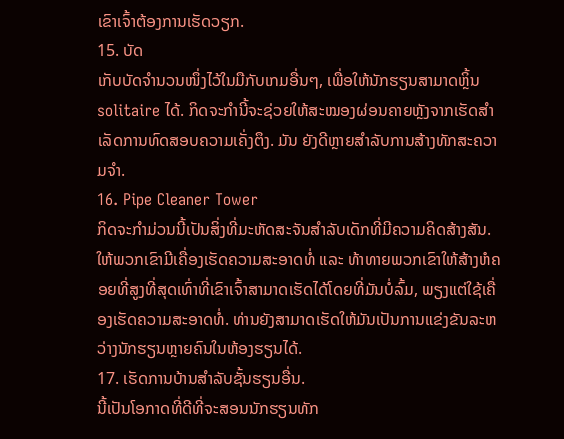ເຂົາເຈົ້າຕ້ອງການເຮັດວຽກ.
15. ບັດ
ເກັບບັດຈຳນວນໜຶ່ງໄວ້ໃນມືກັບເກມອື່ນໆ, ເພື່ອໃຫ້ນັກຮຽນສາມາດຫຼິ້ນ solitaire ໄດ້. ກິດຈະກຳນີ້ຈະຊ່ວຍໃຫ້ສະໝອງຜ່ອນຄາຍຫຼັງຈາກເຮັດສຳເລັດການທົດສອບຄວາມເຄັ່ງຕຶງ. ມັນ ຍັງດີຫຼາຍສຳລັບການສ້າງທັກສະຄວາມຈຳ.
16. Pipe Cleaner Tower
ກິດຈະກຳມ່ວນນີ້ເປັນສິ່ງທີ່ມະຫັດສະຈັນສຳລັບເດັກທີ່ມີຄວາມຄິດສ້າງສັນ. ໃຫ້ພວກເຂົາມີເຄື່ອງເຮັດຄວາມສະອາດທໍ່ ແລະ ທ້າທາຍພວກເຂົາໃຫ້ສ້າງຫໍຄອຍທີ່ສູງທີ່ສຸດເທົ່າທີ່ເຂົາເຈົ້າສາມາດເຮັດໄດ້ໂດຍທີ່ມັນບໍ່ລົ້ມ, ພຽງແຕ່ໃຊ້ເຄື່ອງເຮັດຄວາມສະອາດທໍ່. ທ່ານຍັງສາມາດເຮັດໃຫ້ມັນເປັນການແຂ່ງຂັນລະຫວ່າງນັກຮຽນຫຼາຍຄົນໃນຫ້ອງຮຽນໄດ້.
17. ເຮັດການບ້ານສໍາລັບຊັ້ນຮຽນອື່ນ.
ນີ້ເປັນໂອກາດທີ່ດີທີ່ຈະສອນນັກຮຽນທັກ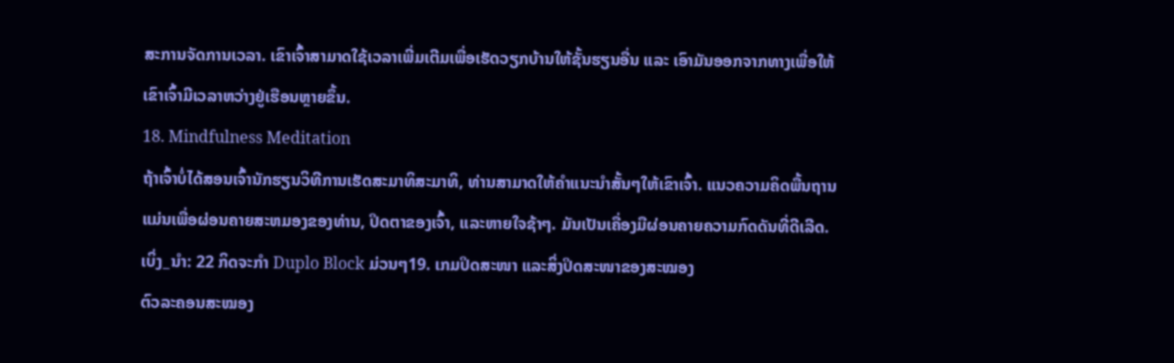ສະການຈັດການເວລາ. ເຂົາເຈົ້າສາມາດໃຊ້ເວລາເພີ່ມເຕີມເພື່ອເຮັດວຽກບ້ານໃຫ້ຊັ້ນຮຽນອື່ນ ແລະ ເອົາມັນອອກຈາກທາງເພື່ອໃຫ້ເຂົາເຈົ້າມີເວລາຫວ່າງຢູ່ເຮືອນຫຼາຍຂຶ້ນ.
18. Mindfulness Meditation
ຖ້າເຈົ້າບໍ່ໄດ້ສອນເຈົ້ານັກຮຽນວິທີການເຮັດສະມາທິສະມາທິ, ທ່ານສາມາດໃຫ້ຄໍາແນະນໍາສັ້ນໆໃຫ້ເຂົາເຈົ້າ. ແນວຄວາມຄິດພື້ນຖານແມ່ນເພື່ອຜ່ອນຄາຍສະຫມອງຂອງທ່ານ, ປິດຕາຂອງເຈົ້າ, ແລະຫາຍໃຈຊ້າໆ. ມັນເປັນເຄື່ອງມືຜ່ອນຄາຍຄວາມກົດດັນທີ່ດີເລີດ.
ເບິ່ງ_ນຳ: 22 ກິດຈະກໍາ Duplo Block ມ່ວນໆ19. ເກມປິດສະໜາ ແລະສິ່ງປິດສະໜາຂອງສະໝອງ
ຕົວລະຄອນສະໝອງ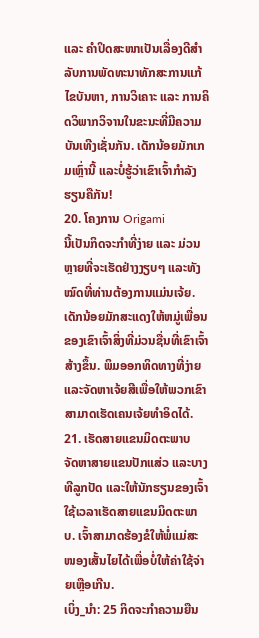ແລະ ຄຳປິດສະໜາເປັນເລື່ອງດີສຳລັບການພັດທະນາທັກສະການແກ້ໄຂບັນຫາ, ການວິເຄາະ ແລະ ການຄິດວິພາກວິຈານໃນຂະນະທີ່ມີຄວາມບັນເທີງເຊັ່ນກັນ. ເດັກນ້ອຍມັກເກມເຫຼົ່ານີ້ ແລະບໍ່ຮູ້ວ່າເຂົາເຈົ້າກຳລັງຮຽນຄືກັນ!
20. ໂຄງການ Origami
ນີ້ເປັນກິດຈະກຳທີ່ງ່າຍ ແລະ ມ່ວນຫຼາຍທີ່ຈະເຮັດຢ່າງງຽບໆ ແລະທັງໝົດທີ່ທ່ານຕ້ອງການແມ່ນເຈ້ຍ. ເດັກນ້ອຍມັກສະແດງໃຫ້ຫມູ່ເພື່ອນຂອງເຂົາເຈົ້າສິ່ງທີ່ມ່ວນຊື່ນທີ່ເຂົາເຈົ້າສ້າງຂຶ້ນ. ພິມອອກທິດທາງທີ່ງ່າຍ ແລະຈັດຫາເຈ້ຍສີເພື່ອໃຫ້ພວກເຂົາສາມາດເຮັດເຄນເຈ້ຍທໍາອິດໄດ້.
21. ເຮັດສາຍແຂນມິດຕະພາບ
ຈັດຫາສາຍແຂນປັກແສ່ວ ແລະບາງທີລູກປັດ ແລະໃຫ້ນັກຮຽນຂອງເຈົ້າໃຊ້ເວລາເຮັດສາຍແຂນມິດຕະພາບ. ເຈົ້າສາມາດຮ້ອງຂໍໃຫ້ພໍ່ແມ່ສະໜອງເສັ້ນໄຍໄດ້ເພື່ອບໍ່ໃຫ້ຄ່າໃຊ້ຈ່າຍເຫຼືອເກີນ.
ເບິ່ງ_ນຳ: 25 ກິດຈະກໍາຄວາມຍືນ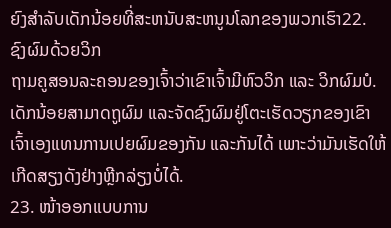ຍົງສໍາລັບເດັກນ້ອຍທີ່ສະຫນັບສະຫນູນໂລກຂອງພວກເຮົາ22. ຊົງຜົມດ້ວຍວິກ
ຖາມຄູສອນລະຄອນຂອງເຈົ້າວ່າເຂົາເຈົ້າມີຫົວວິກ ແລະ ວິກຜົມບໍ. ເດັກນ້ອຍສາມາດຖູຜົມ ແລະຈັດຊົງຜົມຢູ່ໂຕະເຮັດວຽກຂອງເຂົາເຈົ້າເອງແທນການເປຍຜົມຂອງກັນ ແລະກັນໄດ້ ເພາະວ່າມັນເຮັດໃຫ້ເກີດສຽງດັງຢ່າງຫຼີກລ່ຽງບໍ່ໄດ້.
23. ໜ້າອອກແບບການ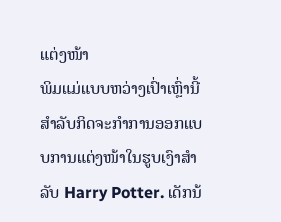ແຕ່ງໜ້າ
ພິມແມ່ແບບຫວ່າງເປົ່າເຫຼົ່ານີ້ສຳລັບກິດຈະກຳການອອກແບບການແຕ່ງໜ້າໃນຮູບເງົາສໍາລັບ Harry Potter. ເດັກນ້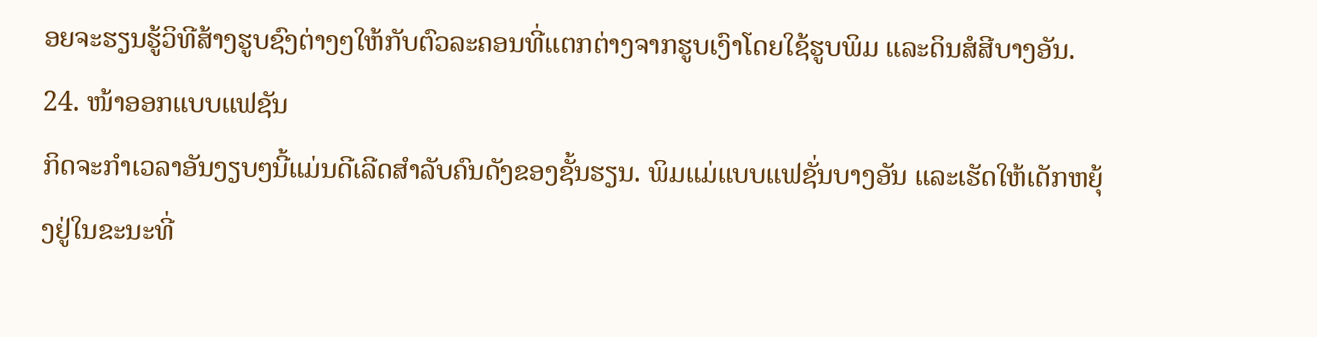ອຍຈະຮຽນຮູ້ວິທີສ້າງຮູບຊົງຕ່າງໆໃຫ້ກັບຕົວລະຄອນທີ່ແຕກຕ່າງຈາກຮູບເງົາໂດຍໃຊ້ຮູບພິມ ແລະດິນສໍສີບາງອັນ.
24. ໜ້າອອກແບບແຟຊັນ
ກິດຈະກຳເວລາອັນງຽບໆນີ້ແມ່ນດີເລີດສຳລັບຄົນດັງຂອງຊັ້ນຮຽນ. ພິມແມ່ແບບແຟຊັ່ນບາງອັນ ແລະເຮັດໃຫ້ເດັກຫຍຸ້ງຢູ່ໃນຂະນະທີ່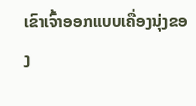ເຂົາເຈົ້າອອກແບບເຄື່ອງນຸ່ງຂອງ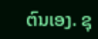ຕົນເອງ. ຊຸ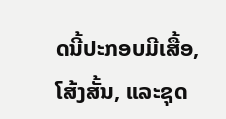ດນີ້ປະກອບມີເສື້ອ, ໂສ້ງສັ້ນ, ແລະຊຸດ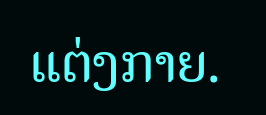ແຕ່ງກາຍ.